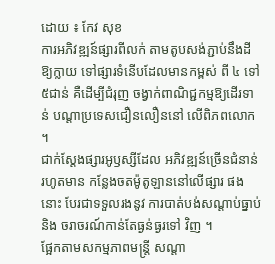ដោយ ៖ កែវ សុខ
ការអភិវឌ្ឍន៍ផ្សារពីលក់ តាមតូបសង់ភ្ជាប់នឹងដីឱ្យក្លាយ ទៅផ្សារទំនើបដែលមានកម្ពស់ ពី ៤ ទៅ ៥ជាន់ គឺដើម្បីជំរុញ ចង្វាក់ពាណិជ្ជកម្មឱ្យដើរទាន់ បណ្តាប្រទេសជឿនលឿននៅ លើពិភពលោក ។
ជាក់ស្តែងផ្សារអូឫស្សីដែល អភិវឌ្ឍន៍ច្រើនជំនាន់រហូតមាន កន្លែងចតម៉ូតូឡាននៅលើផ្សារ ផងនោះ បែរជាទទួលរងនូវ ការបាត់បង់សណ្តាប់ធ្នាប់និង ចរាចរណ៍កាន់តែធ្ងន់ធ្ងរទៅ វិញ ។
ផ្អែកតាមសកម្មភាពមន្ត្រី សណ្តា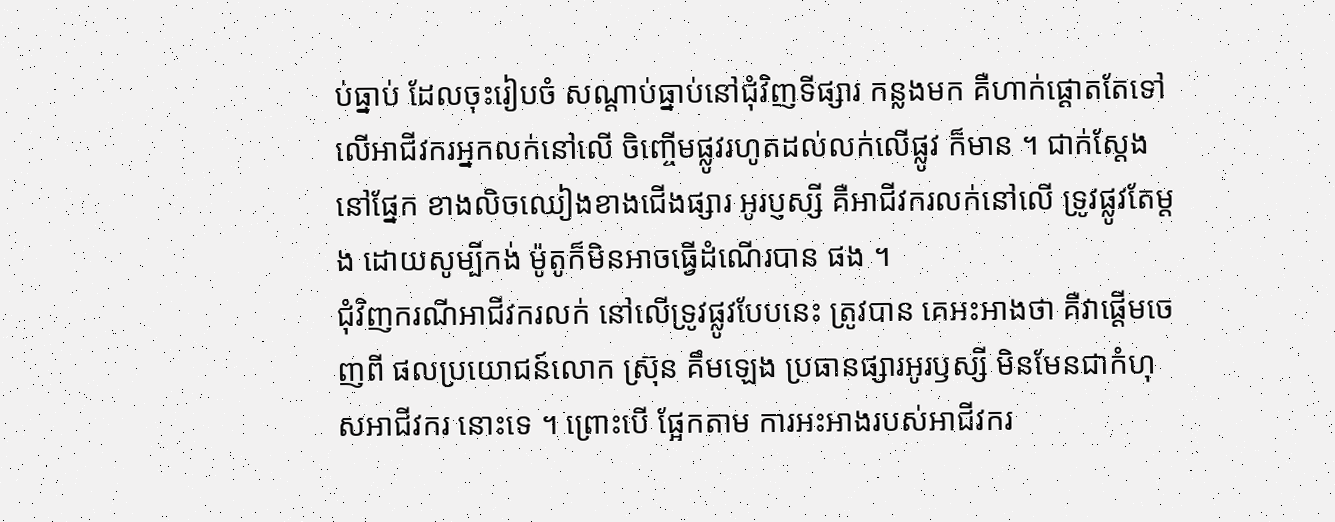ប់ធ្នាប់ ដែលចុះរៀបចំ សណ្តាប់ធ្នាប់នៅជុំវិញទីផ្សារ កន្លងមក គឺហាក់ផ្តោតតែទៅ លើអាជីវករអ្នកលក់នៅលើ ចិញ្ចើមផ្លូវរហូតដល់លក់លើផ្លូវ ក៏មាន ។ ជាក់ស្តែងនៅផ្នែក ខាងលិចឈៀងខាងជើងផ្សារ អូរប្ញស្សី គឺអាជីវករលក់នៅលើ ទ្រូវផ្លូវតែម្តង ដោយសូម្បីកង់ ម៉ូតូក៏មិនអាចធ្វើដំណើរបាន ផង ។
ជុំវិញករណីអាជីវករលក់ នៅលើទ្រូវផ្លូវបែបនេះ ត្រូវបាន គេអះអាងថា គឺវាផ្តើមចេញពី ផលប្រយោជន៍លោក ស្រ៊ុន គឹមឡេង ប្រធានផ្សារអូរឫស្សី មិនមែនជាកំហុសអាជីវករ នោះទេ ។ ព្រោះបើ ផ្អែកតាម ការអះអាងរបស់អាជីវករ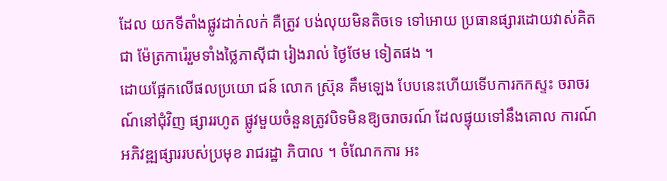ដែល យកទីតាំងផ្លូវដាក់លក់ គឺត្រូវ បង់លុយមិនតិចទេ ទៅអោយ ប្រធានផ្សារដោយវាស់គិតជា ម៉ែត្រការ៉េរួមទាំងថ្លៃភាស៊ីជា រៀងរាល់ ថ្ងៃថែម ទៀតផង ។
ដោយផ្អែកលើផលប្រយោ ជន៍ លោក ស្រ៊ុន គឹមឡេង បែបនេះហើយទើបការកកស្ទះ ចរាចរណ៍នៅជុំវិញ ផ្សាររហូត ផ្លូវមួយចំនួនត្រូវបិទមិនឱ្យចរាចរណ៍ ដែលផ្ទុយទៅនឹងគោល ការណ៍អភិវឌ្ឍផ្សាររបស់ប្រមុខ រាជរដ្ឋា ភិបាល ។ ចំណែកការ អះ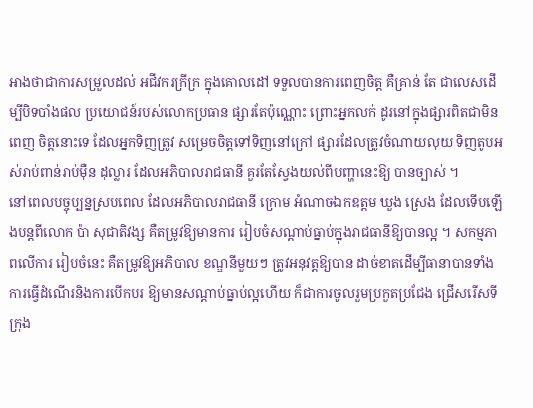អាងថាជាការសម្រួលដល់ អជីវករក្រីក្រ ក្នុងគោលដៅ ទទួលបានការពេញចិត្ត គឺគ្រាន់ តែ ជាលេសដើម្បីបិទបាំងផល ប្រយោជន៍របស់លោកប្រធាន ផ្សារតែប៉ុណ្ណោះ ព្រោះអ្នកលក់ ដូរនៅក្នុងផ្សារពិតជាមិនពេញ ចិត្តនោះទេ ដែលអ្នកទិញត្រូវ សម្រេចចិត្តទៅទិញនៅក្រៅ ផ្សារដែលត្រូវចំណាយលុយ ទិញតូបអស់រាប់ពាន់រាប់ម៉ឺន ដុល្លារ ដែលអភិបាលរាជធានី គួរតែស្វែងយល់ពីបញ្ហានេះឱ្យ បានច្បាស់ ។
នៅពេលបច្ចុប្បន្នស្របពេល ដែលអភិបាលរាជធានី ក្រោម អំណាចឯកឧត្តម ឃួង ស្រេង ដែលទើបឡើងបន្តពីលោក ប៉ា សុជាតិវង្ស គឺតម្រូវឱ្យមានការ រៀបចំសណ្តាប់ធ្នាប់ក្នុងរាជធានីឱ្យបានល្អ ។ សកម្មភាពលើការ រៀបចំនេះ គឺតម្រូវឱ្យអភិបាល ខណ្ឌនីមួយៗ ត្រូវអនុវត្តឱ្យបាន ដាច់ខាតដើម្បីធានាបានទាំង ការធ្វើដំណើរនិងការបើកបរ ឱ្យមានសណ្តាប់ធ្នាប់ល្អហើយ ក៏ជាការចូលរួមប្រកួតប្រជែង ជ្រើសរើសទីក្រុង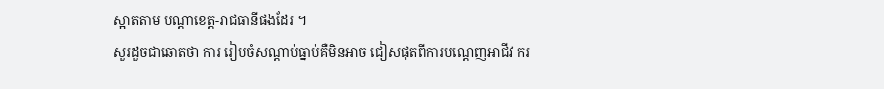ស្អាតតាម បណ្តាខេត្ត-រាជធានីផងដែរ ។
សួរដួចជាឆោតថា ការ រៀបចំសណ្តាប់ធ្នាប់គឺមិនអាច ជៀសផុតពីការបណ្តេញអាជីវ ករ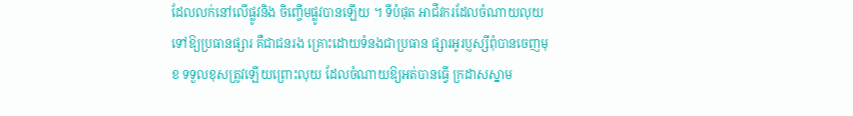ដែលលក់នៅលើផ្លូវនិង ចិញ្ចើមផ្លូវបានឡើយ ។ ទីបំផុត អាជីវករដែលចំណាយលុយ ទៅឱ្យប្រធានផ្សារ គឺជាជនរង គ្រោះដោយទំនងជាប្រធាន ផ្សារអូរប្ញស្សីពុំបានចេញមុខ ទទួលខុសត្រូវឡើយព្រោះលុយ ដែលចំណាយឱ្យអត់បានធ្វើ ក្រដាសស្នាម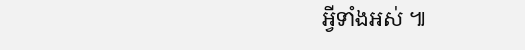អ្វីទាំងអស់ ៕